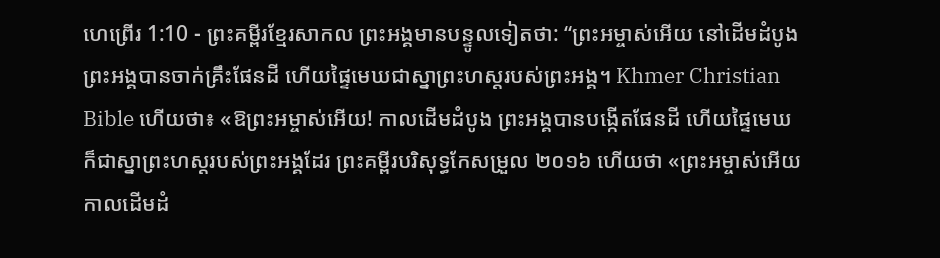ហេព្រើរ 1:10 - ព្រះគម្ពីរខ្មែរសាកល ព្រះអង្គមានបន្ទូលទៀតថា: “ព្រះអម្ចាស់អើយ នៅដើមដំបូង ព្រះអង្គបានចាក់គ្រឹះផែនដី ហើយផ្ទៃមេឃជាស្នាព្រះហស្តរបស់ព្រះអង្គ។ Khmer Christian Bible ហើយថា៖ «ឱព្រះអម្ចាស់អើយ! កាលដើមដំបូង ព្រះអង្គបានបង្កើតផែនដី ហើយផ្ទៃមេឃក៏ជាស្នាព្រះហស្ដរបស់ព្រះអង្គដែរ ព្រះគម្ពីរបរិសុទ្ធកែសម្រួល ២០១៦ ហើយថា «ព្រះអម្ចាស់អើយ កាលដើមដំ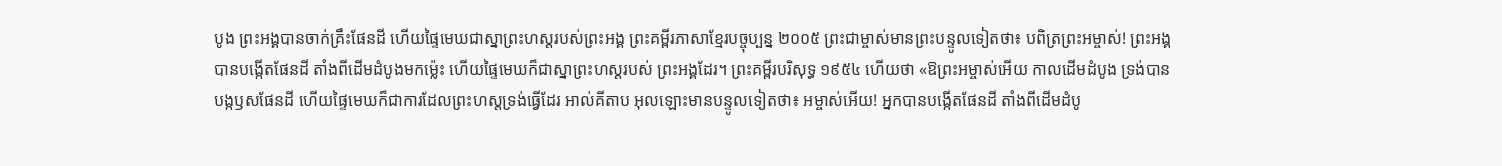បូង ព្រះអង្គបានចាក់គ្រឹះផែនដី ហើយផ្ទៃមេឃជាស្នាព្រះហស្តរបស់ព្រះអង្គ ព្រះគម្ពីរភាសាខ្មែរបច្ចុប្បន្ន ២០០៥ ព្រះជាម្ចាស់មានព្រះបន្ទូលទៀតថា៖ បពិត្រព្រះអម្ចាស់! ព្រះអង្គបានបង្កើតផែនដី តាំងពីដើមដំបូងមកម៉្លេះ ហើយផ្ទៃមេឃក៏ជាស្នាព្រះហស្ដរបស់ ព្រះអង្គដែរ។ ព្រះគម្ពីរបរិសុទ្ធ ១៩៥៤ ហើយថា «ឱព្រះអម្ចាស់អើយ កាលដើមដំបូង ទ្រង់បានបង្កឫសផែនដី ហើយផ្ទៃមេឃក៏ជាការដែលព្រះហស្តទ្រង់ធ្វើដែរ អាល់គីតាប អុលឡោះមានបន្ទូលទៀតថា៖ អម្ចាស់អើយ! អ្នកបានបង្កើតផែនដី តាំងពីដើមដំបូ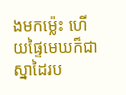ងមកម៉្លេះ ហើយផ្ទៃមេឃក៏ជាស្នាដៃរប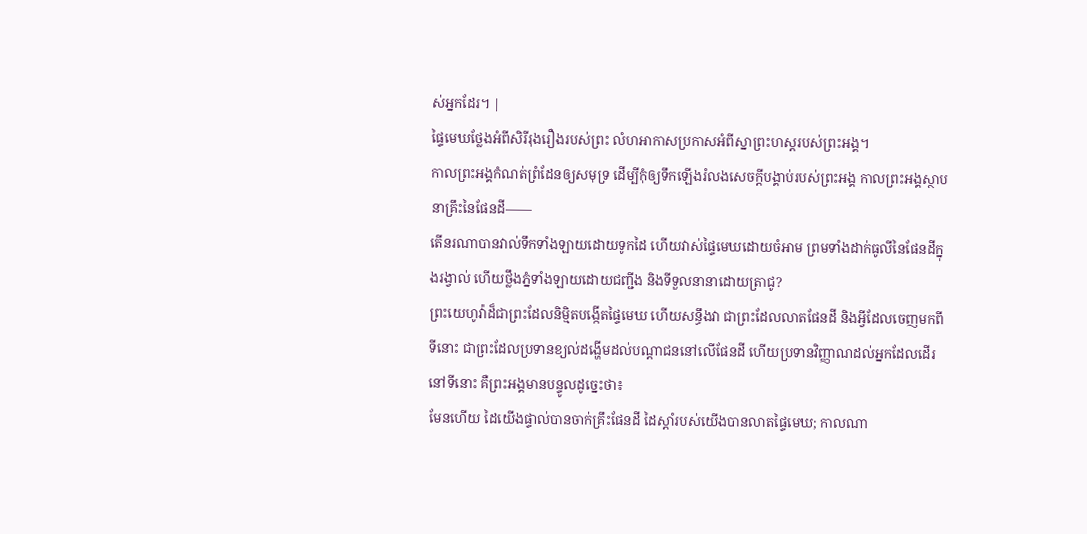ស់អ្នកដែរ។ |
ផ្ទៃមេឃថ្លែងអំពីសិរីរុងរឿងរបស់ព្រះ លំហអាកាសប្រកាសអំពីស្នាព្រះហស្តរបស់ព្រះអង្គ។
កាលព្រះអង្គកំណត់ព្រំដែនឲ្យសមុទ្រ ដើម្បីកុំឲ្យទឹកឡើងរំលងសេចក្ដីបង្គាប់របស់ព្រះអង្គ កាលព្រះអង្គស្ថាបនាគ្រឹះនៃផែនដី——
តើនរណាបានវាល់ទឹកទាំងឡាយដោយទូកដៃ ហើយវាស់ផ្ទៃមេឃដោយចំអាម ព្រមទាំងដាក់ធូលីនៃផែនដីក្នុងរង្វាល់ ហើយថ្លឹងភ្នំទាំងឡាយដោយជញ្ជីង និងទីទួលនានាដោយត្រាជូ?
ព្រះយេហូវ៉ាដ៏ជាព្រះដែលនិម្មិតបង្កើតផ្ទៃមេឃ ហើយសន្ធឹងវា ជាព្រះដែលលាតផែនដី និងអ្វីដែលចេញមកពីទីនោះ ជាព្រះដែលប្រទានខ្យល់ដង្ហើមដល់បណ្ដាជននៅលើផែនដី ហើយប្រទានវិញ្ញាណដល់អ្នកដែលដើរនៅទីនោះ គឺព្រះអង្គមានបន្ទូលដូច្នេះថា៖
មែនហើយ ដៃយើងផ្ទាល់បានចាក់គ្រឹះផែនដី ដៃស្ដាំរបស់យើងបានលាតផ្ទៃមេឃ; កាលណា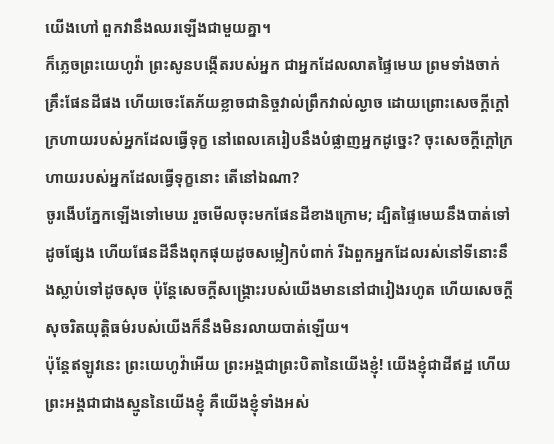យើងហៅ ពួកវានឹងឈរឡើងជាមួយគ្នា។
ក៏ភ្លេចព្រះយេហូវ៉ា ព្រះសូនបង្កើតរបស់អ្នក ជាអ្នកដែលលាតផ្ទៃមេឃ ព្រមទាំងចាក់គ្រឹះផែនដីផង ហើយចេះតែភ័យខ្លាចជានិច្ចវាល់ព្រឹកវាល់ល្ងាច ដោយព្រោះសេចក្ដីក្ដៅក្រហាយរបស់អ្នកដែលធ្វើទុក្ខ នៅពេលគេរៀបនឹងបំផ្លាញអ្នកដូច្នេះ? ចុះសេចក្ដីក្ដៅក្រហាយរបស់អ្នកដែលធ្វើទុក្ខនោះ តើនៅឯណា?
ចូរងើបភ្នែកឡើងទៅមេឃ រួចមើលចុះមកផែនដីខាងក្រោម; ដ្បិតផ្ទៃមេឃនឹងបាត់ទៅដូចផ្សែង ហើយផែនដីនឹងពុកផុយដូចសម្លៀកបំពាក់ រីឯពួកអ្នកដែលរស់នៅទីនោះនឹងស្លាប់ទៅដូចសុច ប៉ុន្តែសេចក្ដីសង្គ្រោះរបស់យើងមាននៅជារៀងរហូត ហើយសេចក្ដីសុចរិតយុត្តិធម៌របស់យើងក៏នឹងមិនរលាយបាត់ឡើយ។
ប៉ុន្តែឥឡូវនេះ ព្រះយេហូវ៉ាអើយ ព្រះអង្គជាព្រះបិតានៃយើងខ្ញុំ! យើងខ្ញុំជាដីឥដ្ឋ ហើយព្រះអង្គជាជាងស្មូននៃយើងខ្ញុំ គឺយើងខ្ញុំទាំងអស់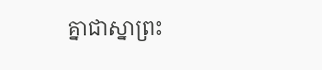គ្នាជាស្នាព្រះ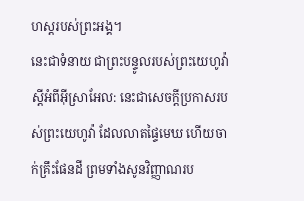ហស្តរបស់ព្រះអង្គ។
នេះជាទំនាយ ជាព្រះបន្ទូលរបស់ព្រះយេហូវ៉ា ស្ដីអំពីអ៊ីស្រាអែល: នេះជាសេចក្ដីប្រកាសរបស់ព្រះយេហូវ៉ា ដែលលាតផ្ទៃមេឃ ហើយចាក់គ្រឹះផែនដី ព្រមទាំងសូនវិញ្ញាណរប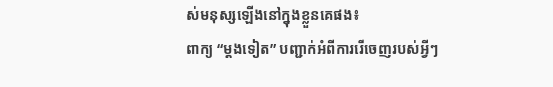ស់មនុស្សឡើងនៅក្នុងខ្លួនគេផង៖
ពាក្យ “ម្ដងទៀត” បញ្ជាក់អំពីការរើចេញរបស់អ្វីៗ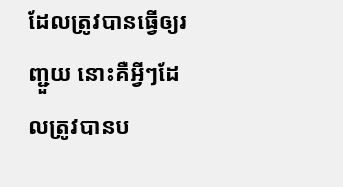ដែលត្រូវបានធ្វើឲ្យរញ្ជួយ នោះគឺអ្វីៗដែលត្រូវបានប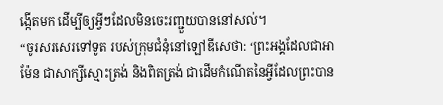ង្កើតមក ដើម្បីឲ្យអ្វីៗដែលមិនចេះរញ្ជួយបាននៅសល់។
“ចូរសរសេរទៅទូត របស់ក្រុមជំនុំនៅឡៅឌីសេថា: ‘ព្រះអង្គដែលជាអាម៉ែន ជាសាក្សីស្មោះត្រង់ និងពិតត្រង់ ជាដើមកំណើតនៃអ្វីដែលព្រះបាន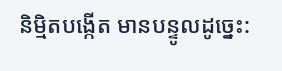និម្មិតបង្កើត មានបន្ទូលដូច្នេះ: